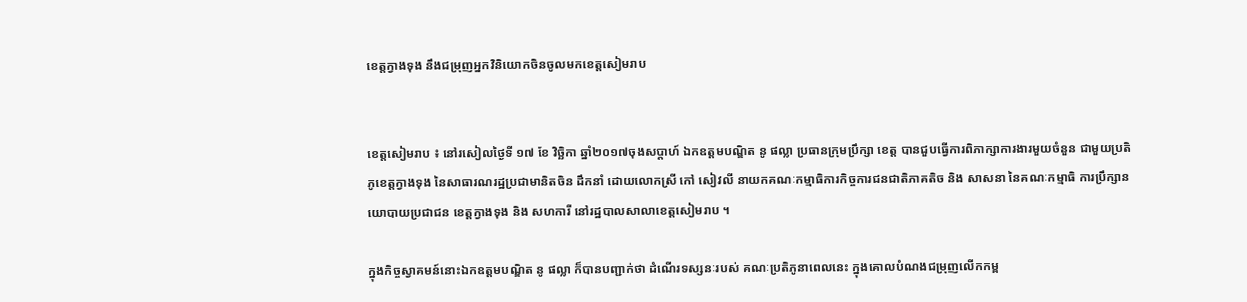ខេត្តក្វាងទុង នឹងជម្រុញអ្នកវិនិយោកចិនចូលមកខេត្តសៀមរាប


ខេត្តសៀមរាប ៖ នៅរសៀលថ្ងៃទី ១៧ ខែ វិច្ឆិកា ឆ្នាំ២០១៧ចុងសប្តាហ៍ ឯកឧត្តមបណ្ឌិត នូ ផល្លា ប្រធានក្រុមប្រឹក្សា ខេត្ត បានជួបធ្វើការពិភាក្សាការងារមួយចំនួន ជាមួយប្រតិភូខេត្តក្វាងទុង នៃសាធារណរដ្ឋប្រជាមានិតចិន ដឹកនាំ ដោយលោកស្រី កៅ សៀវលី នាយកគណៈកម្មាធិការកិច្ចការជនជាតិភាគតិច និង សាសនា នៃគណៈកម្មាធិ ការប្រឹក្សានយោបាយប្រជាជន ខេត្តក្វាងទុង និង សហការី នៅរដ្ឋបាលសាលាខេត្តសៀមរាប ។

ក្នុងកិច្ចស្វាគមន៍នោះឯកឧត្តមបណ្ឌិត នូ ផល្លា ក៏បានបញ្ជាក់ថា ដំណើរទស្សនៈរបស់ គណៈប្រតិភូនាពេលនេះ ក្នុងគោលបំណងជម្រុញលើកកម្ព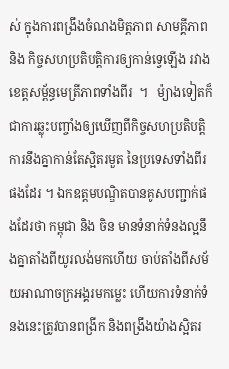ស់ ក្នុងការពង្រឹងចំណងមិត្តភាព សាមគ្គីភាព និង កិច្ចសហប្រតិបត្តិការឲ្យកាន់ទ្វេឡើង រវាងខេត្តសម្ព័ន្ធមេត្រីភាពទាំងពីរ  ។   ម៉្យាងទៀតក៏ជាការឆ្លុះបញ្ចាំងឲ្យឃើញពីកិច្ចសហប្រតិបត្តិការនឹងគ្នាកាន់តែស្អិតរមួត នៃប្រទេសទាំងពីរផងដែរ ។ ឯកឧត្តមបណ្ឌិតបានគូសបញ្ជាក់ផងដែរថា កម្ពុជា និង ចិន មានទំនាក់ទំនងល្អនឹងគ្នាតាំងពីយូរលង់មកហើយ ចាប់តាំងពីសម័យអាណាចក្រអង្គរមកម្លេះ ហើយការទំនាក់ទំនងនេះត្រូវបានពង្រីក និងពង្រឹងយ៉ាងស្អិតរ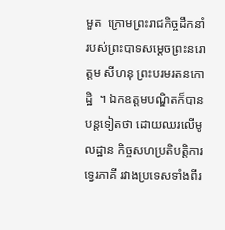មួត  ក្រោមព្រះរាជកិច្ចដឹកនាំរបស់ព្រះបាទសម្តេចព្រះនរោត្តម សីហនុ ព្រះបរមរតនកោដ្ឋិ  ។ ឯកឧត្តមបណ្ឌិតក៏បានបន្តទៀតថា ដោយឈរលើមូលដ្ឋាន កិច្ចសហប្រតិបត្តិការទ្វេរភាគី រវាងប្រទេសទាំងពីរ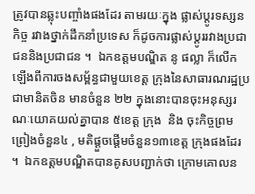ត្រូវបានឆ្លុះបញ្ចាំងផងដែរ តាមរយៈក្នុង ផ្លាស់ប្តូរទស្សនកិច្ច រវាងថ្នាក់ដឹកនាំប្រទេស ក៏ដូចការផ្លាស់ប្តូររវាងប្រជាជននិងប្រជាជន ។  ឯកឧត្តមបណ្ឌិត នូ ផល្លា ក៏លើកឡើងពីការចងសម្ព័ន្ធជាមួយខេត្ត ក្រុងនៃសាធារណរដ្ឋប្រជាមានិតចិន មានចំនួន ២២ ក្នុងនោះបានចុះអនុស្សរណៈយោគយល់គ្នាបាន ៥ខេត្ត ក្រុង  និង ចុះកិច្ចព្រមព្រៀងចំនួន៤ , មតិផ្តួចផ្តើមចំនួន១៣ខេត្ត ក្រុងផងដែរ ។  ឯកឧត្តមបណ្ឌិតបានគូសបញ្ជាក់ថា ក្រោមគោលន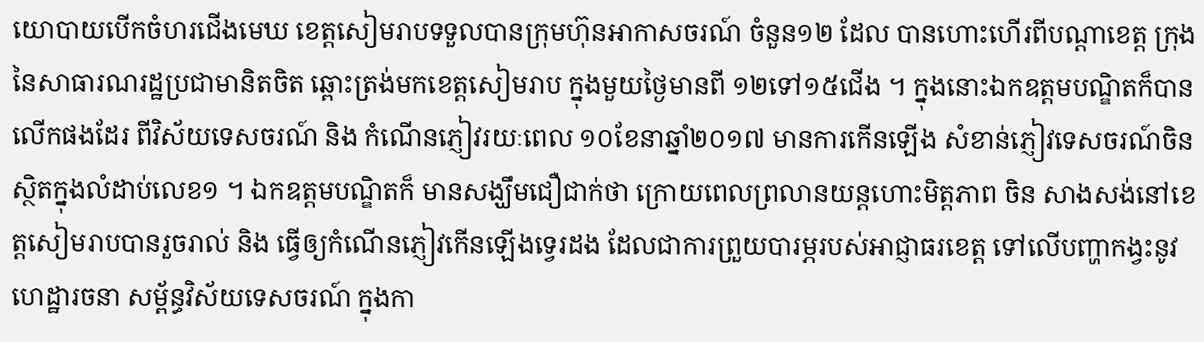យោបាយបើកចំហរជើងមេឃ ខេត្តសៀមរាបទទួលបានក្រុមហ៊ុនអាកាសចរណ៍ ចំនួន១២ ដែល បានហោះហើរពីបណ្តាខេត្ត ក្រុង នៃសាធារណរដ្ឋប្រជាមានិតចិត ឆ្ពោះត្រង់មកខេត្តសៀមរាប ក្នុងមួយថ្ងៃមានពី ១២ទៅ១៥ជើង ។ ក្នុងនោះឯកឧត្តមបណ្ឌិតក៏បានលើកផងដែរ ពីវិស័យទេសចរណ៍ និង កំណើនភ្ញៀវរយៈពេល ១០ខែនាឆ្នាំ២០១៧ មានការកើនឡើង សំខាន់ភ្ញៀវទេសចរណ៍ចិន ស្ថិតក្នុងលំដាប់លេខ១ ។ ឯកឧត្តមបណ្ឌិតក៏ មានសង្ឃឹមជឿជាក់ថា ក្រោយពេលព្រលានយន្តហោះមិត្តភាព ចិន សាងសង់នៅខេត្តសៀមរាបបានរួចរាល់ និង ធ្វើឲ្យកំណើនភ្ញៀវកើនឡើងទ្វេរដង ដែលជាការព្រួយបារម្ភរបស់អាជ្ញាធរខេត្ត ទៅលើបញ្ហាកង្វះនូវហេដ្ឋារចនា សម្ព័ន្ធវិស័យទេសចរណ៍ ក្នុងកា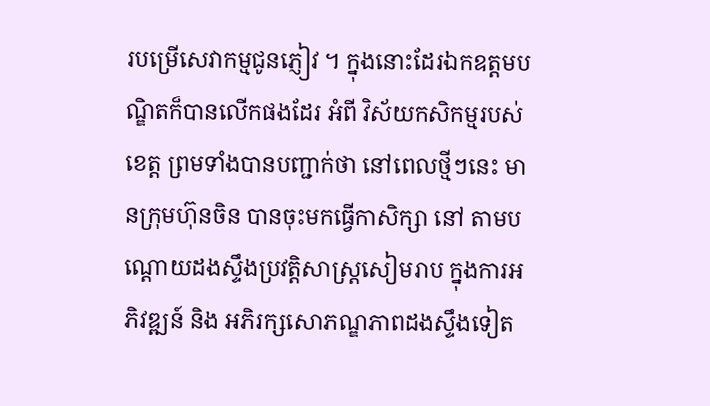របម្រើសេវាកម្មជូនភ្ញៀវ ។ ក្នុងនោះដែរឯកឧត្តមបណ្ឌិតក៏បានលើកផងដែរ អំពី វិស័យកសិកម្មរបស់ខេត្ត ព្រមទាំងបានបញ្ជាក់ថា នៅពេលថ្មីៗនេះ មានក្រុមហ៊ុនចិន បានចុះមកធ្វើកាសិក្សា នៅ តាមបណ្តោយដងស្ទឹងប្រវត្តិសាស្ត្រសៀមរាប ក្នុងការអភិវឌ្ឍន៍ និង អភិរក្សសោភណ្ឌភាពដងស្ទឹងទៀត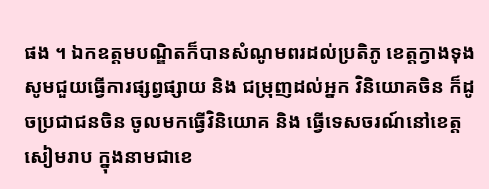ផង ។ ឯកឧត្តមបណ្ឌិតក៏បានសំណូមពរដល់ប្រតិភូ ខេត្តក្វាងទុង សូមជួយធ្វើការផ្សព្វផ្សាយ និង ជម្រុញដល់អ្នក វិនិយោគចិន ក៏ដូចប្រជាជនចិន ចូលមកធ្វើវិនិយោគ និង ធ្វើទេសចរណ៍នៅខេត្តសៀមរាប ក្នុងនាមជាខេ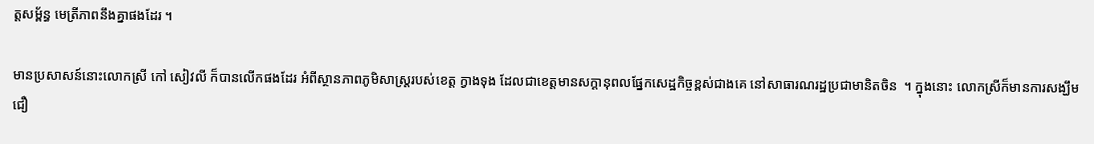ត្តសម្ព័ន្ធ មេត្រីភាពនឹងគ្នាផងដែរ ។

មានប្រសាសន៍នោះលោកស្រី កៅ សៀវលី ក៏បានលើកផងដែរ អំពីស្ថានភាពភូមិសាស្ត្ររបស់ខេត្ត ក្វាងទុង ដែលជាខេត្តមានសក្តានុពលផ្នែកសេដ្ឋកិច្ចខ្ពស់ជាងគេ នៅសាធារណរដ្ឋប្រជាមានិតចិន  ។ ក្នុងនោះ លោកស្រីក៏មានការសង្ឃឹមជឿ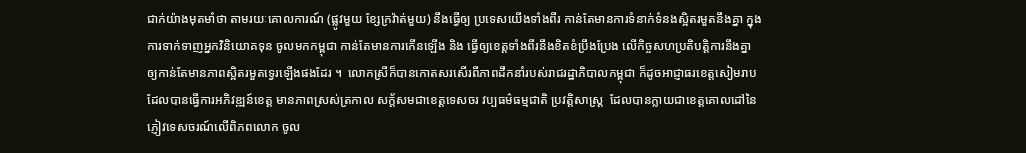ជាក់យ៉ាងមុតមាំថា តាមរយៈគោលការណ៍ (ផ្លូវមួយ ខែ្សក្រវ៉ាត់មួយ) នឹងធ្វើឲ្យ ប្រទេសយើងទាំងពីរ កាន់តែមានការទំនាក់ទំនងស្អិតរមួតនឹងគ្នា ក្នុងការទាក់ទាញអ្នកវិនិយោគទុន ចូលមកកម្ពុជា កាន់តែមានការកើនឡើង និង ធ្វើឲ្យខេត្តទាំងពីរនឹងខិតខំប្រឹងប្រែង លើកិច្ចសហប្រតិបត្តិការនឹងគ្នា ឲ្យកាន់តែមានភាពស្អិតរមួតទ្វេរឡើងផងដែរ ។  លោកស្រីក៏បានកោតសរសើរពីភាពដឹកនាំរបស់រាជរដ្ឋាភិបាលកម្ពុជា ក៏ដូចអាជ្ញាធរខេត្តសៀមរាប ដែលបានធ្វើការអភិវឌ្ឍន៍ខេត្ត មានភាពស្រស់ត្រកាល សក្ត័សមជាខេត្តទេសចរ វប្បធម៌ធម្មជាតិ ប្រវត្តិសាស្ត្រ  ដែលបានក្លាយជាខេត្តគោលដៅនៃភ្ញៀវទេសចរណ៍លើពិភពលោក ចូល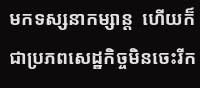មកទស្សនាកម្សាន្ត  ហើយក៏ជាប្រភពសេដ្ឋកិច្ចមិនចេះរីក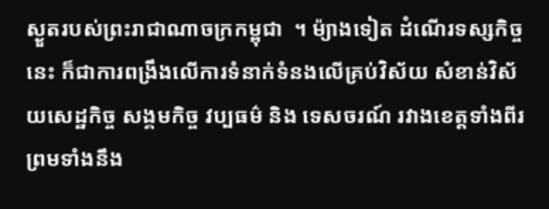ស្ងួតរបស់ព្រះរាជាណាចក្រកម្ពុជា  ។ ម៉្យាងទៀត ដំណើរទស្សកិច្ច នេះ ក៏ជាការពង្រឹងលើការទំនាក់ទំនងលើគ្រប់វិស័យ សំខាន់វិស័យសេដ្ឋកិច្ច សង្គមកិច្ច វប្បធម៌ និង ទេសចរណ៍ រវាងខេត្តទាំងពីរ ព្រមទាំងនឹង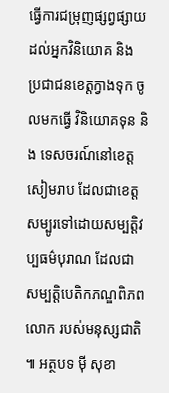ធ្វើការជម្រុញផ្សព្វផ្សាយដល់អ្នកវិនិយោគ និង ប្រជាជនខេត្តក្វាងទុក ចូលមកធ្វើ វិនិយោគទុន និង ទេសចរណ៍នៅខេត្តសៀមរាប ដែលជាខេត្តសម្បូរទៅដោយសម្បត្តិវប្បធម៌បុរាណ ដែលជា សម្បត្តិបេតិកភណ្ឌពិភពលោក របស់មនុស្សជាតិ ៕ អត្ថបទ ម៉ី សុខា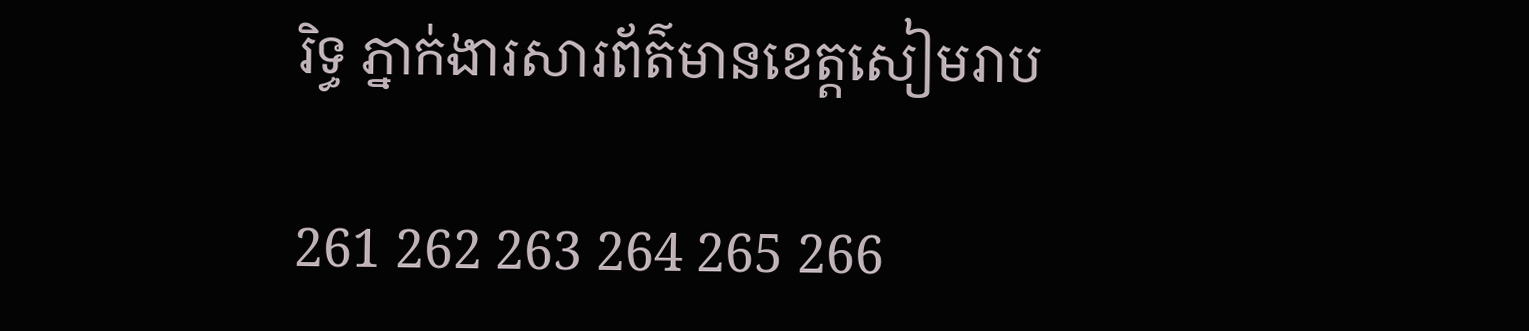រិទ្ធ ភ្នាក់ងារសារព័ត៌មានខេត្តសៀមរាប

261 262 263 264 265 266